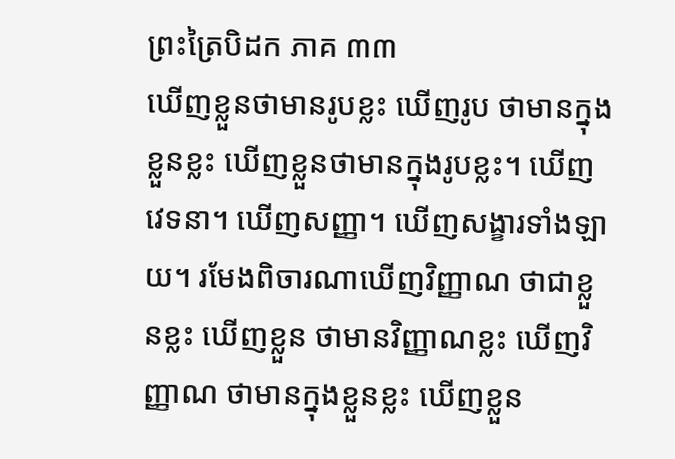ព្រះត្រៃបិដក ភាគ ៣៣
ឃើញខ្លួនថាមានរូបខ្លះ ឃើញរូប ថាមានក្នុងខ្លួនខ្លះ ឃើញខ្លួនថាមានក្នុងរូបខ្លះ។ ឃើញវេទនា។ ឃើញសញ្ញា។ ឃើញសង្ខារទាំងឡាយ។ រមែងពិចារណាឃើញវិញ្ញាណ ថាជាខ្លួនខ្លះ ឃើញខ្លួន ថាមានវិញ្ញាណខ្លះ ឃើញវិញ្ញាណ ថាមានក្នុងខ្លួនខ្លះ ឃើញខ្លួន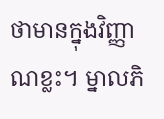ថាមានក្នុងវិញ្ញាណខ្លះ។ ម្នាលភិ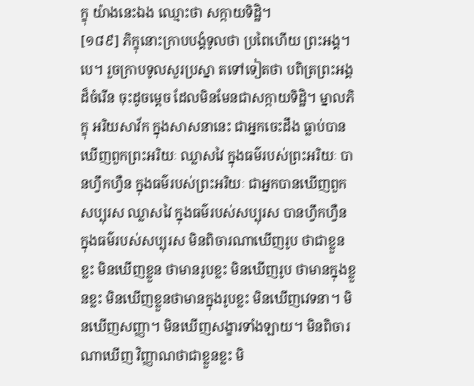ក្ខុ យ៉ាងនេះឯង ឈ្មោះថា សក្កាយទិដ្ឋិ។
[១៨៩] ភិក្ខុនោះក្រាបបង្គំទូលថា ប្រពៃហើយ ព្រះអង្គ។ បេ។ រួចក្រាបទូលសួរប្រស្នា តទៅទៀតថា បពិត្រព្រះអង្គដ៏ចំរើន ចុះដូចម្តេច ដែលមិនមែនជាសក្កាយទិដ្ឋិ។ ម្នាលភិក្ខុ អរិយសាវ័ក ក្នុងសាសនានេះ ជាអ្នកចេះដឹង ធ្លាប់បានឃើញពួកព្រះអរិយៈ ឈ្លាសវៃ ក្នុងធម៌របស់ព្រះអរិយៈ បានហ្វឹកហ្វឺន ក្នុងធម៌របស់ព្រះអរិយៈ ជាអ្នកបានឃើញពួកសប្បុរស ឈ្លាសវៃ ក្នុងធម៌របស់សប្បុរស បានហ្វឹកហ្វឺន ក្នុងធម៌របស់សប្បុរស មិនពិចារណាឃើញរូប ថាជាខ្លួនខ្លះ មិនឃើញខ្លួន ថាមានរូបខ្លះ មិនឃើញរូប ថាមានក្នុងខ្លួនខ្លះ មិនឃើញខ្លួនថាមានក្នុងរូបខ្លះ មិនឃើញវេទនា។ មិនឃើញសញ្ញា។ មិនឃើញសង្ខារទាំងឡាយ។ មិនពិចារណាឃើញ វិញ្ញាណថាជាខ្លួនខ្លះ មិ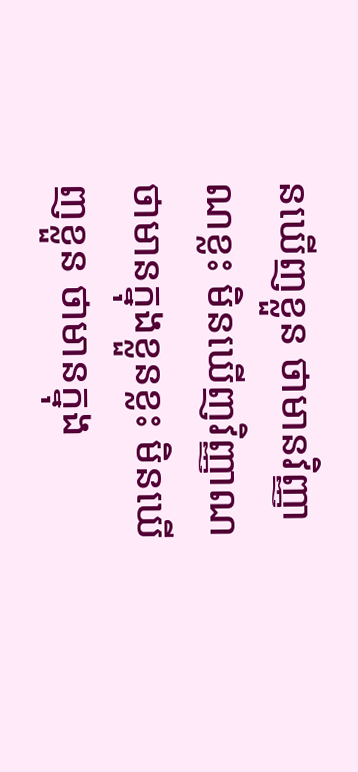នឃើញខ្លួន ថាមានវិញ្ញាណខ្លះ មិនឃើញវិញ្ញាណ ថាមានក្នុងខ្លួនខ្លះ មិនឃើញខ្លួន ថាមានក្នុង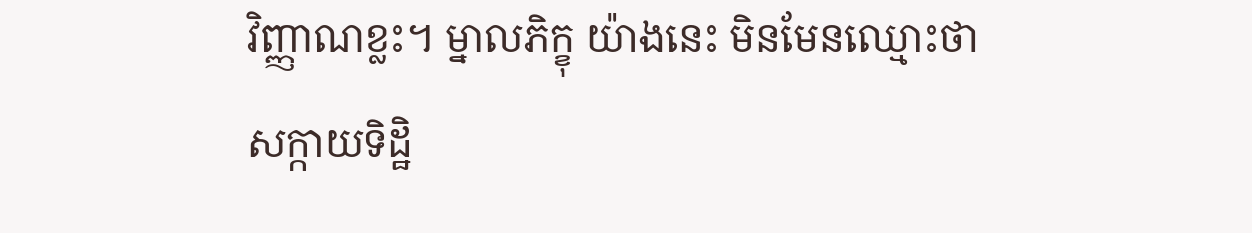វិញ្ញាណខ្លះ។ ម្នាលភិក្ខុ យ៉ាងនេះ មិនមែនឈ្មោះថាសក្កាយទិដ្ឋិ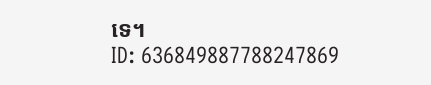ទេ។
ID: 636849887788247869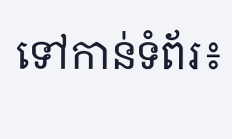ទៅកាន់ទំព័រ៖